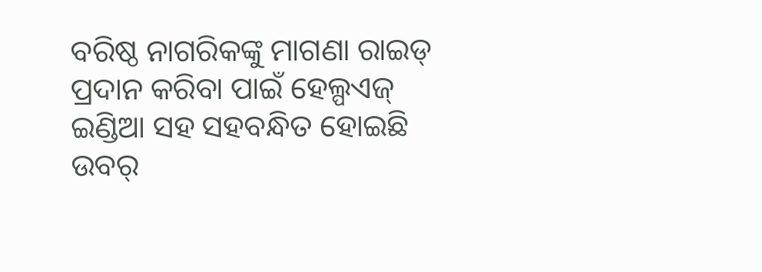ବରିଷ୍ଠ ନାଗରିକଙ୍କୁ ମାଗଣା ରାଇଡ୍ ପ୍ରଦାନ କରିବା ପାଇଁ ହେଲ୍ପଏଜ୍ ଇଣ୍ଡିଆ ସହ ସହବନ୍ଧିତ ହୋଇଛି ଉବର୍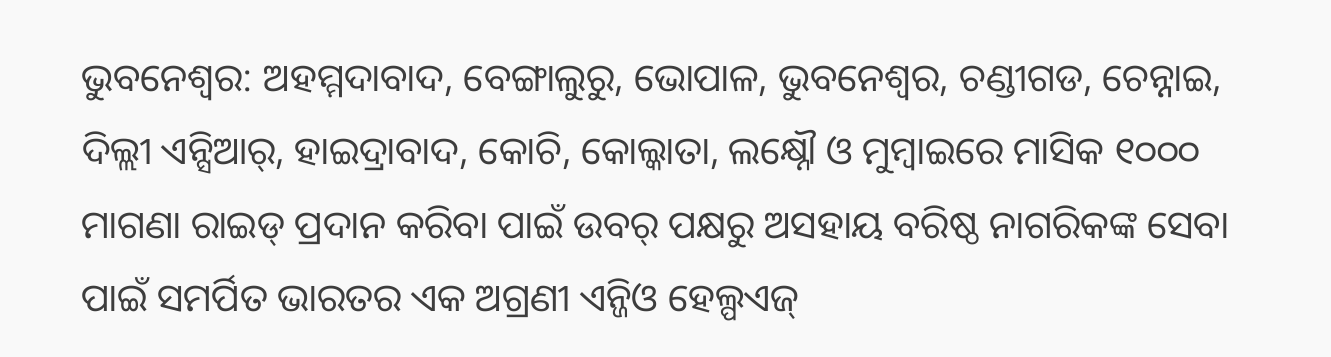ଭୁବନେଶ୍ୱର: ଅହମ୍ମଦାବାଦ, ବେଙ୍ଗାଲୁରୁ, ଭୋପାଳ, ଭୁବନେଶ୍ୱର, ଚଣ୍ଡୀଗଡ, ଚେନ୍ନାଇ, ଦିଲ୍ଲୀ ଏନ୍ସିଆର୍, ହାଇଦ୍ରାବାଦ, କୋଚି, କୋଲ୍କାତା, ଲକ୍ଷ୍ନୌ ଓ ମୁମ୍ବାଇରେ ମାସିକ ୧୦୦୦ ମାଗଣା ରାଇଡ୍ ପ୍ରଦାନ କରିବା ପାଇଁ ଉବର୍ ପକ୍ଷରୁ ଅସହାୟ ବରିଷ୍ଠ ନାଗରିକଙ୍କ ସେବା ପାଇଁ ସମର୍ପିତ ଭାରତର ଏକ ଅଗ୍ରଣୀ ଏନ୍ଜିଓ ହେଲ୍ପଏଜ୍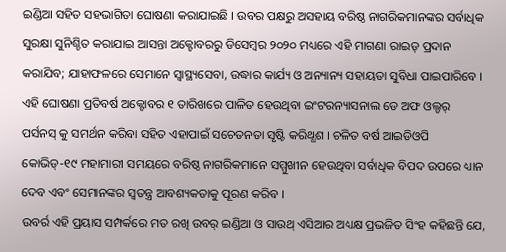ଇଣ୍ଡିଆ ସହିତ ସହଭାଗିତା ଘୋଷଣା କରାଯାଇଛି । ଉବର ପକ୍ଷରୁ ଅସହାୟ ବରିଷ୍ଠ ନାଗରିକମାନଙ୍କର ସର୍ବାଧିକ ସୁରକ୍ଷା ସୁନିଶ୍ଚିତ କରାଯାଇ ଆସନ୍ତା ଅକ୍ଟୋବରରୁ ଡିସେମ୍ବର ୨୦୨୦ ମଧ୍ୟରେ ଏହି ମାଗଣା ରାଇଡ୍ ପ୍ରଦାନ କରାଯିବ; ଯାହାଫଳରେ ସେମାନେ ସ୍ୱାସ୍ଥ୍ୟସେବା, ଉଦ୍ଧାର କାର୍ଯ୍ୟ ଓ ଅନ୍ୟାନ୍ୟ ସହାୟତା ସୁବିଧା ପାଇପାରିବେ । ଏହି ଘୋଷଣା ପ୍ରତିବର୍ଷ ଅକ୍ଟୋବର ୧ ତାରିଖରେ ପାଳିତ ହେଉଥିବା ଇଂଟରନ୍ୟାସନାଲ ଡେ ଅଫ ଓଲ୍ଡର୍ ପର୍ସନସ୍ କୁ ସମର୍ଥନ କରିବା ସହିତ ଏହାପାଇଁ ସଚେତନତା ସୃଷ୍ଟି କରିଥ୍ଧଶ । ଚଳିତ ବର୍ଷ ଆଇଡିଓପି କୋଭିଡ୍-୧୯ ମହାମାରୀ ସମୟରେ ବରିଷ୍ଠ ନାଗରିକମାନେ ସମ୍ମୁଖୀନ ହେଉଥିବା ସର୍ବାଧିକ ବିପଦ ଉପରେ ଧ୍ୟାନ ଦେବ ଏବଂ ସେମାନଙ୍କର ସ୍ୱତନ୍ତ୍ର ଆବଶ୍ୟକତାକୁ ପୂରଣ କରିବ ।
ଉବର୍ର ଏହି ପ୍ରୟାସ ସମ୍ପର୍କରେ ମତ ରଖି ଉବର୍ ଇଣ୍ଡିଆ ଓ ସାଉଥ୍ ଏସିଆର ଅଧ୍ୟକ୍ଷ ପ୍ରଭଜିତ ସିଂହ କହିଛନ୍ତି ଯେ,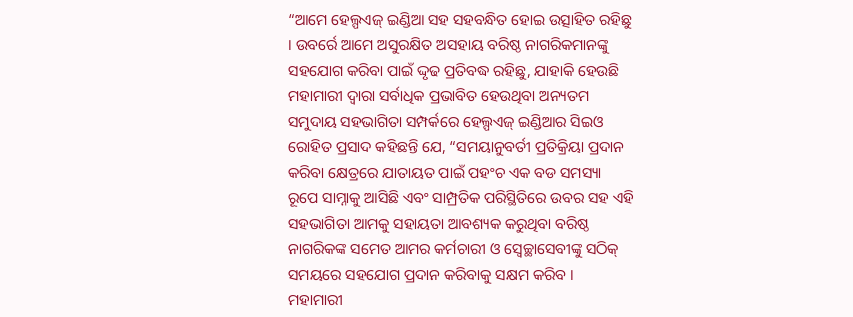“ଆମେ ହେଲ୍ପଏଜ୍ ଇଣ୍ଡିଆ ସହ ସହବନ୍ଧିତ ହୋଇ ଉତ୍ସାହିତ ରହିଛୁ । ଉବର୍ରେ ଆମେ ଅସୁରକ୍ଷିତ ଅସହାୟ ବରିଷ୍ଠ ନାଗରିକମାନଙ୍କୁ ସହଯୋଗ କରିବା ପାଇଁ ଦ୍ଦୃଢ ପ୍ରତିବଦ୍ଧ ରହିଛୁ, ଯାହାକି ହେଉଛି ମହାମାରୀ ଦ୍ୱାରା ସର୍ବାଧିକ ପ୍ରଭାବିତ ହେଉଥିବା ଅନ୍ୟତମ ସମୁଦାୟ ସହଭାଗିତା ସମ୍ପର୍କରେ ହେଲ୍ପଏଜ୍ ଇଣ୍ଡିଆର ସିଇଓ ରୋହିତ ପ୍ରସାଦ କହିଛନ୍ତି ଯେ, “ସମୟାନୁବର୍ତୀ ପ୍ରତିକ୍ରିୟା ପ୍ରଦାନ କରିବା କ୍ଷେତ୍ରରେ ଯାତାୟତ ପାଇଁ ପହଂଚ ଏକ ବଡ ସମସ୍ୟା ରୂପେ ସାମ୍ନାକୁ ଆସିଛି ଏବଂ ସାମ୍ପ୍ରତିକ ପରିସ୍ଥିତିରେ ଉବର ସହ ଏହି ସହଭାଗିତା ଆମକୁ ସହାୟତା ଆବଶ୍ୟକ କରୁଥିବା ବରିଷ୍ଠ ନାଗରିକଙ୍କ ସମେତ ଆମର କର୍ମଚାରୀ ଓ ସ୍ୱେଚ୍ଛାସେବୀଙ୍କୁ ସଠିକ୍ ସମୟରେ ସହଯୋଗ ପ୍ରଦାନ କରିବାକୁ ସକ୍ଷମ କରିବ ।
ମହାମାରୀ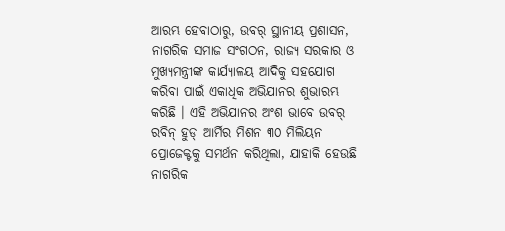ଆରମ୍ଭ ହେବାଠାରୁ, ଉବର୍ ସ୍ଥାନୀୟ ପ୍ରଶାସନ, ନାଗରିକ ସମାଜ ସଂଗଠନ, ରାଜ୍ୟ ସରକାର ଓ ମୁଖ୍ୟମନ୍ତ୍ରୀଙ୍କ କାର୍ଯ୍ୟାଳୟ ଆଦିକୁ ସହଯୋଗ କରିବା ପାଇଁ ଏକାଧିକ ଅଭିଯାନର ଶୁଭାରମ୍ଭ କରିଛି । ଏହି ଅଭିଯାନର ଅଂଶ ଭାବେ ଉବର୍ ରବିନ୍ ହୁଡ୍ ଆର୍ମିର ମିଶନ ୩୦ ମିଲିୟନ ପ୍ରୋଜେକ୍ଟକୁ ସମର୍ଥନ କରିଥିଲା, ଯାହାକି ହେଉଛି ନାଗରିକ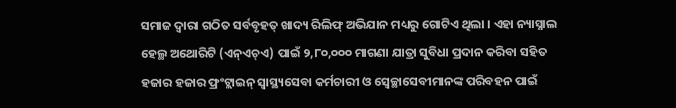ସମାଜ ଦ୍ୱାରା ଗଠିତ ସର୍ବବୃହତ୍ ଖାଦ୍ୟ ରିଲିଫ୍ ଅଭିଯାନ ମଧ୍ୟରୁ ଗୋଟିଏ ଥିଲା । ଏହା ନ୍ୟାସ୍ନାଲ ହେଲ୍ଥ ଅଥୋରିଟି (ଏନ୍ଏଚ୍ଏ) ପାଇଁ ୨,୮୦,୦୦୦ ମାଗଣା ଯାତ୍ରା ସୁବିଧା ପ୍ରଦାନ କରିବା ସହିତ ହଜାର ହଜାର ଫ୍ରଂଟ୍ଲାଇନ୍ ସ୍ୱାସ୍ଥ୍ୟସେବା କର୍ମଚାରୀ ଓ ସ୍ୱେଚ୍ଛାସେବୀମାନଙ୍କ ପରିବହନ ପାଇଁ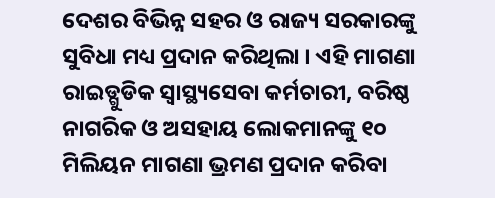ଦେଶର ବିଭିନ୍ନ ସହର ଓ ରାଜ୍ୟ ସରକାରଙ୍କୁ ସୁବିଧା ମଧ୍ୟ ପ୍ରଦାନ କରିଥିଲା । ଏହି ମାଗଣା ରାଇଡ୍ଗୁଡିକ ସ୍ୱାସ୍ଥ୍ୟସେବା କର୍ମଚାରୀ, ବରିଷ୍ଠ ନାଗରିକ ଓ ଅସହାୟ ଲୋକମାନଙ୍କୁ ୧୦ ମିଲିୟନ ମାଗଣା ଭ୍ରମଣ ପ୍ରଦାନ କରିବା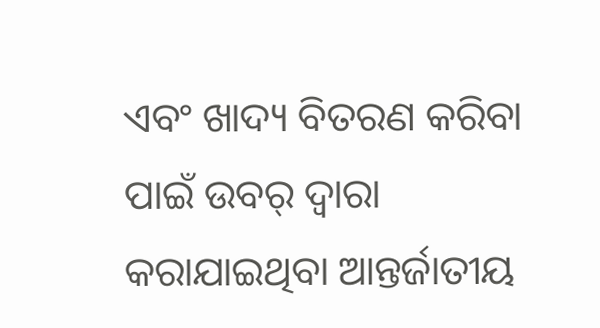ଏବଂ ଖାଦ୍ୟ ବିତରଣ କରିବା ପାଇଁ ଉବର୍ ଦ୍ୱାରା କରାଯାଇଥିବା ଆନ୍ତର୍ଜାତୀୟ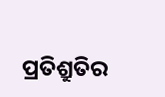ପ୍ରତିଶ୍ରୁତିର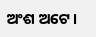ଅଂଶ ଅଟେ ।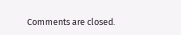Comments are closed.